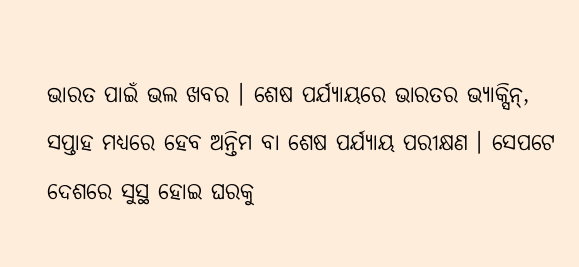ଭାରତ ପାଇଁ ଭଲ ଖବର । ଶେଷ ପର୍ଯ୍ୟାୟରେ ଭାରତର ଭ୍ୟାକ୍ସିନ୍, ସପ୍ତାହ ମଧ୍ୟରେ ହେବ ଅନ୍ତିମ ବା ଶେଷ ପର୍ଯ୍ୟାୟ ପରୀକ୍ଷଣ । ସେପଟେ ଦେଶରେ ସୁସ୍ଥ ହୋଇ ଘରକୁ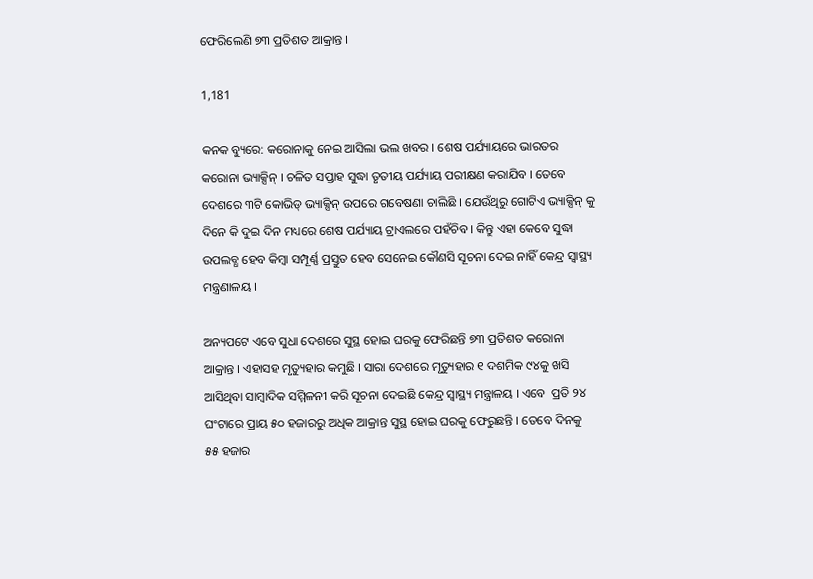ଫେରିଲେଣି ୭୩ ପ୍ରତିଶତ ଆକ୍ରାନ୍ତ ।

1,181

କନକ ବ୍ୟୁରେ: କରୋନାକୁ ନେଇ ଆସିଲା ଭଲ ଖବର । ଶେଷ ପର୍ଯ୍ୟାୟରେ ଭାରତର କରୋନା ଭ୍ୟାକ୍ସିନ୍ । ଚଳିତ ସପ୍ତାହ ସୁଦ୍ଧା ତୃତୀୟ ପର୍ଯ୍ୟାୟ ପରୀକ୍ଷଣ କରାଯିବ । ତେବେ ଦେଶରେ ୩ଟି କୋଭିଡ୍ ଭ୍ୟାକ୍ସିନ୍ ଉପରେ ଗବେଷଣା ଚାଲିଛି । ଯେଉଁଥିରୁ ଗୋଟିଏ ଭ୍ୟାକ୍ସିନ୍ କୁ ଦିନେ କି ଦୁଇ ଦିନ ମଧ୍ୟରେ ଶେଷ ପର୍ଯ୍ୟାୟ ଟ୍ରାଏଲରେ ପହଁଚିବ । କିନ୍ତୁ ଏହା କେବେ ସୁଦ୍ଧା ଉପଲବ୍ଧ ହେବ କିମ୍ବା ସମ୍ପୂର୍ଣ୍ଣ ପ୍ରସ୍ତୁତ ହେବ ସେନେଇ କୌଣସି ସୂଚନା ଦେଇ ନାହିଁ କେନ୍ଦ୍ର ସ୍ୱାସ୍ଥ୍ୟ ମନ୍ତ୍ରଣାଳୟ ।

ଅନ୍ୟପଟେ ଏବେ ସୁଧା ଦେଶରେ ସୁସ୍ଥ ହୋଇ ଘରକୁ ଫେରିଛନ୍ତି ୭୩ ପ୍ରତିଶତ କରୋନା ଆକ୍ରାନ୍ତ । ଏହାସହ ମୃତ୍ୟୁହାର କମୁଛି । ସାରା ଦେଶରେ ମୃତ୍ୟୁହାର ୧ ଦଶମିକ ୯୪କୁ ଖସି ଆସିଥିବା ସାମ୍ବାଦିକ ସମ୍ମିଳନୀ କରି ସୂଚନା ଦେଇଛି କେନ୍ଦ୍ର ସ୍ୱାସ୍ଥ୍ୟ ମନ୍ତ୍ରାଳୟ । ଏବେ  ପ୍ରତି ୨୪ ଘଂଟାରେ ପ୍ରାୟ ୫୦ ହଜାରରୁ ଅଧିକ ଆକ୍ରାନ୍ତ ସୁସ୍ଥ ହୋଇ ଘରକୁ ଫେରୁଛନ୍ତି । ତେବେ ଦିନକୁ ୫୫ ହଜାର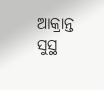ଆକ୍ରାନ୍ତ ସୁସ୍ଥ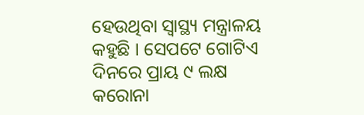ହେଉଥିବା ସ୍ୱାସ୍ଥ୍ୟ ମନ୍ତ୍ରାଳୟ କହୁଛି । ସେପଟେ ଗୋଟିଏ ଦିନରେ ପ୍ରାୟ ୯ ଲକ୍ଷ କରୋନା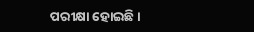ପରୀକ୍ଷା ହୋଇଛି ।